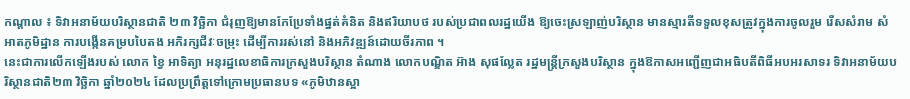កណ្ដាល ៖ ទិវាអនាម័យបរិស្ថានជាតិ ២៣ វិច្ឆិកា ជំរុញឱ្យមានកែប្រែទាំងផ្នត់គំនិត និងឥរិយាបថ របស់ប្រជាពលរដ្ឋយើង ឱ្យចេះស្រឡាញ់បរិស្ថាន មានស្មារតីទទួលខុសត្រូវក្នុងការចូលរួម រើសសំរាម សំអាតភូមិដ្ឋាន ការបង្កើនគម្របបៃតង អភិរក្សជីវៈចម្រុះ ដើម្បីការរស់នៅ និងអភិវឌ្ឍន៍ដោយចីរភាព ។
នេះជាការលើកឡើងរបស់ លោក ខ្វៃ អាទិត្យា អនុរដ្ឋលេខាធិការក្រសួងបរិស្ថាន តំណាង លោកបណ្ឌិត អ៊ាង សុផល្លែត រដ្ឋមន្ត្រីក្រសួងបរិស្ថាន ក្នុងឱកាសអញ្ជើញជាអធិបតីពិធីអបអរសាទរ ទិវាអនាម័យបរិស្ថានជាតិ២៣ វិច្ឆិកា ឆ្នាំ២០២៤ ដែលប្រព្រឹត្តទៅក្រោមប្រធានបទ «ភូមិឋានស្អា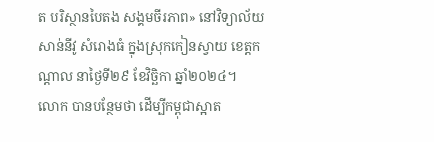ត បរិស្ថានបៃតង សង្គមចីរភាព» នៅវិទ្យាល័យ សាន់នីវូ សំរោងធំ ក្នុងស្រុកកៀនស្វាយ ខេត្តកណ្តាល នាថ្ងៃទី២៩ ខែវិច្ឆិកា ឆ្នាំ២០២៤។
លោក បានបន្ថែមថា ដើម្បីកម្ពុជាស្អាត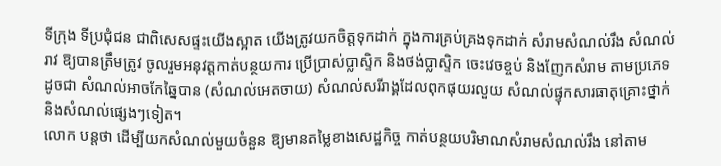ទីក្រុង ទីប្រជុំជន ជាពិសេសផ្ទះយើងស្អាត យើងត្រូវយកចិត្តទុកដាក់ ក្នុងការគ្រប់គ្រងទុកដាក់ សំរាមសំណល់រឹង សំណល់រាវ ឱ្យបានត្រឹមត្រូវ ចូលរួមអនុវត្តកាត់បន្ថយការ ប្រើប្រាស់ប្លាស្ទិក និងថង់ប្លាស្ទិក ចេះវេចខ្ចប់ និងញែកសំរាម តាមប្រភេទ ដូចជា សំណល់អាចកែឆ្នៃបាន (សំណល់អេតចាយ) សំណល់សរីរាង្គដែលពុកផុយរលួយ សំណល់ផ្ទុកសារធាតុគ្រោះថ្នាក់ និងសំណល់ផ្សេងៗទៀត។
លោក បន្ដថា ដើម្បីយកសំណល់មួយចំនួន ឱ្យមានតម្លៃខាងសេដ្ឋកិច្ច កាត់បន្ថយបរិមាណសំរាមសំណល់រឹង នៅតាម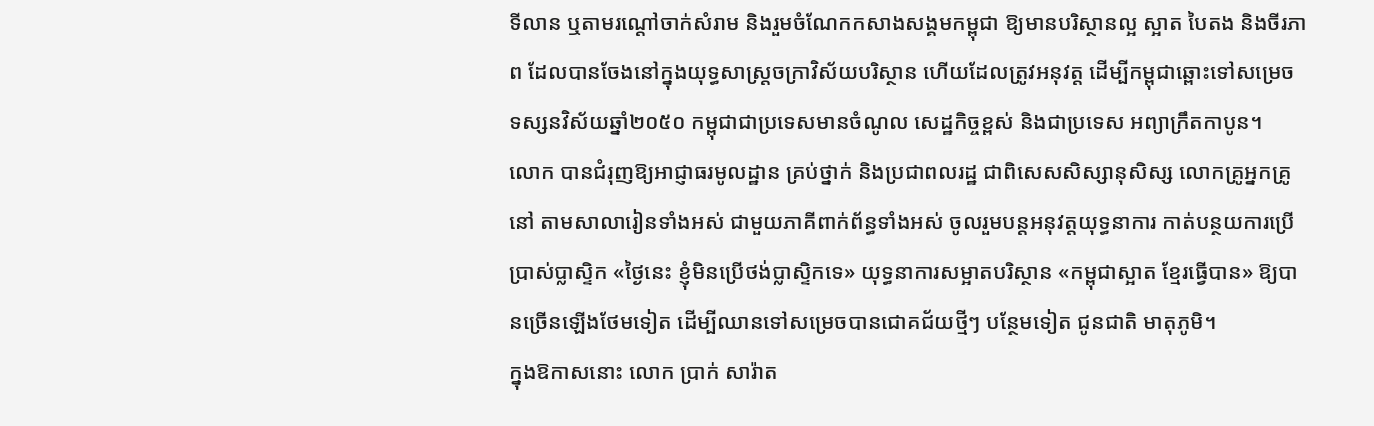ទីលាន ឬតាមរណ្តៅចាក់សំរាម និងរួមចំណែកកសាងសង្គមកម្ពុជា ឱ្យមានបរិស្ថានល្អ ស្អាត បៃតង និងចីរភាព ដែលបានចែងនៅក្នុងយុទ្ធសាស្រ្តចក្រាវិស័យបរិស្ថាន ហើយដែលត្រូវអនុវត្ត ដើម្បីកម្ពុជាឆ្ពោះទៅសម្រេច ទស្សនវិស័យឆ្នាំ២០៥០ កម្ពុជាជាប្រទេសមានចំណូល សេដ្ឋកិច្ចខ្ពស់ និងជាប្រទេស អព្យាក្រឹតកាបូន។
លោក បានជំរុញឱ្យអាជ្ញាធរមូលដ្ឋាន គ្រប់ថ្នាក់ និងប្រជាពលរដ្ឋ ជាពិសេសសិស្សានុសិស្ស លោកគ្រូអ្នកគ្រូនៅ តាមសាលារៀនទាំងអស់ ជាមួយភាគីពាក់ព័ន្ធទាំងអស់ ចូលរួមបន្តអនុវត្តយុទ្ធនាការ កាត់បន្ថយការប្រើប្រាស់ប្លាស្ទិក «ថ្ងៃនេះ ខ្ញុំមិនប្រើថង់ប្លាស្ទិកទេ» យុទ្ធនាការសម្អាតបរិស្ថាន «កម្ពុជាស្អាត ខ្មែរធ្វើបាន» ឱ្យបានច្រើនឡើងថែមទៀត ដើម្បីឈានទៅសម្រេចបានជោគជ័យថ្មីៗ បន្ថែមទៀត ជូនជាតិ មាតុភូមិ។
ក្នុងឱកាសនោះ លោក ប្រាក់ សារ៉ាត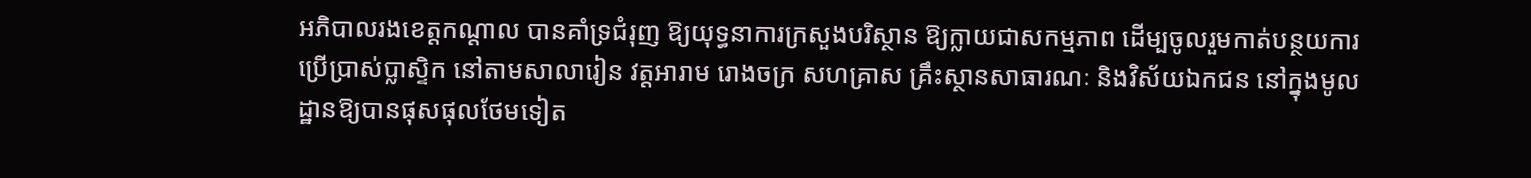អភិបាលរងខេត្តកណ្តាល បានគាំទ្រជំរុញ ឱ្យយុទ្ធនាការក្រសួងបរិស្ថាន ឱ្យក្លាយជាសកម្មភាព ដើម្បចូលរួមកាត់បន្ថយការប្រើប្រាស់ប្លាស្ទិក នៅតាមសាលារៀន វត្តអារាម រោងចក្រ សហគ្រាស គ្រឹះស្ថានសាធារណៈ និងវិស័យឯកជន នៅក្នុងមូលដ្ឋានឱ្យបានផុសផុលថែមទៀត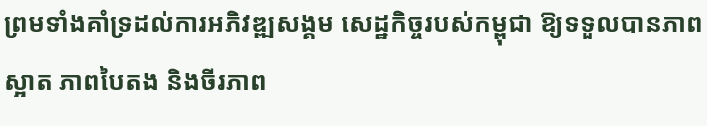ព្រមទាំងគាំទ្រដល់ការអភិវឌ្ឍសង្គម សេដ្ឋកិច្ចរបស់កម្ពុជា ឱ្យទទួលបានភាពស្អាត ភាពបៃតង និងចីរភាព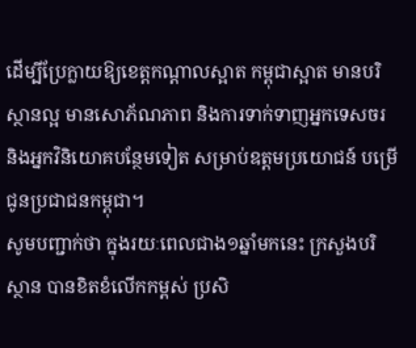ដើម្បីប្រែក្លាយឱ្យខេត្តកណ្តាលស្អាត កម្ពុជាស្អាត មានបរិស្ថានល្អ មានសោភ័ណភាព និងការទាក់ទាញអ្នកទេសចរ និងអ្នកវិនិយោគបន្ថែមទៀត សម្រាប់ឧត្តមប្រយោជន៍ បម្រើជូនប្រជាជនកម្ពុជា។
សូមបញ្ជាក់ថា ក្នុងរយៈពេលជាង១ឆ្នាំមកនេះ ក្រសួងបរិស្ថាន បានខិតខំលើកកម្ពស់ ប្រសិ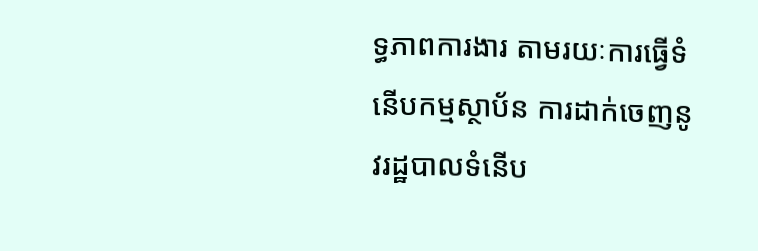ទ្ធភាពការងារ តាមរយៈការធ្វើទំនើបកម្មស្ថាប័ន ការដាក់ចេញនូវរដ្ឋបាលទំនើប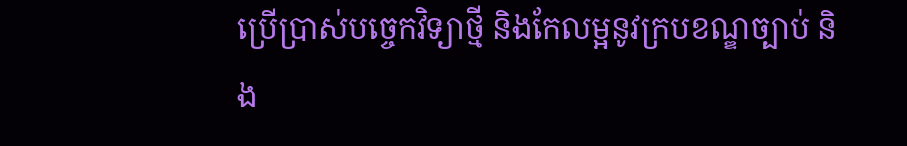ប្រើប្រាស់បច្ចេកវិទ្យាថ្មី និងកែលម្អនូវក្របខណ្ឌច្បាប់ និង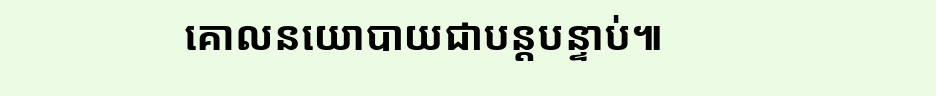គោលនយោបាយជាបន្តបន្ទាប់៕